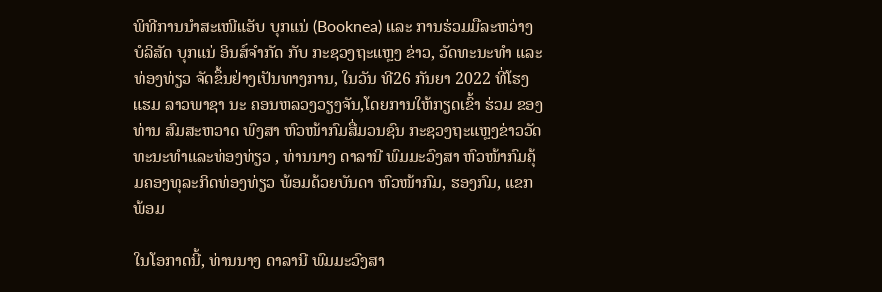ພິທີການນໍາສະເໜີແອັບ ບຸກແນ່ (Booknea) ແລະ ການຮ່ວມມືລະຫວ່າງ ບໍລິສັດ ບຸກແນ່ ອິນສ໌ຈໍາກັດ ກັບ ກະຊວງຖະແຫຼງ ຂ່າວ, ວັດທະນະທໍາ ແລະ ທ່ອງທ່ຽວ ຈັດຂຶ້ນຢ່າງເປັນທາງການ, ໃນວັນ ທີ26 ກັນຍາ 2022 ທີ່ໂຮງແຮມ ລາວພາຊາ ນະ ຄອນຫລວງວຽງຈັນ,ໂດຍການໃຫ້ກຽດເຂົ້າ ຮ່ວມ ຂອງທ່ານ ສົມສະຫວາດ ພົງສາ ຫົວໜ້າກົມສື່ມວນຊົນ ກະຊວງຖະແຫຼງຂ່າວວັດທະນະທຳແລະທ່ອງທ່ຽວ , ທ່ານນາງ ດາລານີ ພົມມະວົງສາ ຫົວໜ້າກົມຄຸ້ມຄອງທຸລະກິດທ່ອງທ່ຽວ ພ້ອມດ້ວຍບັນດາ ຫົວໜ້າກົມ, ຮອງກົມ, ແຂກ ພ້ອມ

ໃນໂອກາດນີ້, ທ່ານນາງ ດາລານີ ພົມມະວົງສາ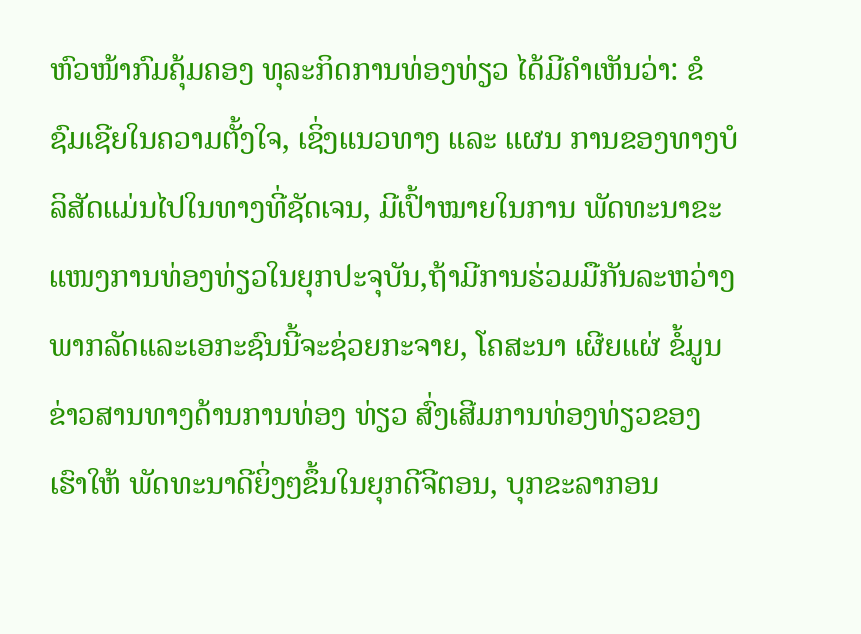ຫົວໜ້າກົມຄຸ້ມຄອງ ທຸລະກິດການທ່ອງທ່ຽວ ໄດ້ມີຄຳເຫັນວ່າ: ຂໍຊົມເຊີຍໃນຄວາມຕັ້ງໃຈ, ເຊິ່ງແນວທາງ ແລະ ແຜນ ການຂອງທາງບໍລິສັດແມ່ນໄປໃນທາງທີ່ຊັດເຈນ, ມີເປົ້າໝາຍໃນການ ພັດທະນາຂະແໜງການທ່ອງທ່ຽວໃນຍຸກປະຈຸບັນ,ຖ້າມີການຮ່ວມມືກັນລະຫວ່າງພາກລັດແລະເອກະຊົນນີ້ຈະຊ່ວຍກະຈາຍ, ໂຄສະນາ ເຜີຍແຜ່ ຂໍ້ມູນຂ່າວສານທາງດ້ານການທ່ອງ ທ່ຽວ ສົ່ງເສີມການທ່ອງທ່ຽວຂອງເຮົາໃຫ້ ພັດທະນາດີຍິ່ງໆຂຶ້ນໃນຍຸກດີຈີຕອນ, ບຸກຂະລາກອນ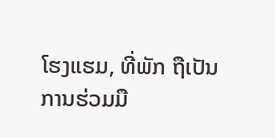ໂຮງແຮມ, ທີ່ພັກ ຖືເປັນການຮ່ວມມື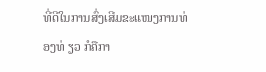ທີ່ດີໃນການສົ່ງເສີມຂະແໜງການທ່ອງທ່ ຽວ ກໍຄືກາ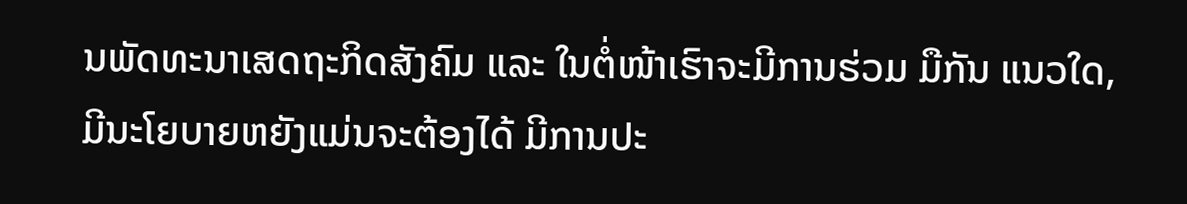ນພັດທະນາເສດຖະກິດສັງຄົມ ແລະ ໃນຕໍ່ໜ້າເຮົາຈະມີການຮ່ວມ ມືກັນ ແນວໃດ, ມີນະໂຍບາຍຫຍັງແມ່ນຈະຕ້ອງໄດ້ ມີການປະ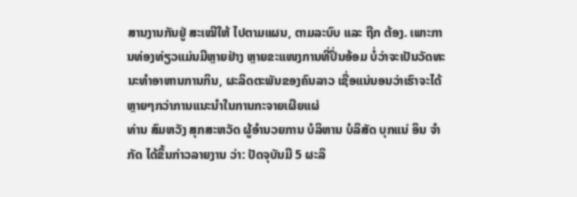ສານງານກັນຢູ່ ສະເໝີໃຫ້ ໄປຕາມແຜນ, ຕາມລະບົບ ແລະ ຖືກ ຕ້ອງ. ເພາະການທ່ອງທ່ຽວແມ່ນມີຫຼາຍຢ່າງ ຫຼາຍຂະແໜງການທີ່ປິ່ນອ້ອມ ບໍ່ວ່າຈະເປັນວັດທະນະທໍາອາຫານການກິນ, ຜະລິດຕະພັນຂອງຄົນລາວ ເຊື່ອແນ່ນອນວ່າເຮົາຈະໄດ້ ຫຼາຍໆກວ່າການແນະນໍາໃນການກະຈາຍເຜີຍແຜ່
ທ່ານ ສົມຫວັງ ສຸກສະຫວັດ ຜູ້ອໍານວຍການ ບໍລິຫານ ບໍລິສັດ ບຸກແນ່ ອິນ ຈໍາກັດ ໄດ້ຂຶ້ນກ່າວລາຍງານ ວ່າ: ປັດຈຸບັນມີ 5 ຜະລິ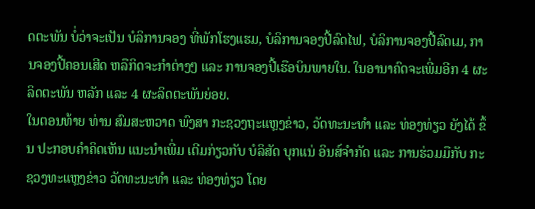ດຕະພັນ ບໍ່ວ່າຈະເປັນ ບໍລິການຈອງ ທີ່ພັກໂຮງແຮມ, ບໍລິການຈອງປີ້ລົດໄຟ, ບໍລິການຈອງປີ້ລົດເມ, ການຈອງປີ້ຄອນເສີດ ຫລືກິດຈະກໍາຕ່າງໆ ແລະ ການຈອງປີ້ເຮືອບິນພາຍໃນ. ໃນອານາຄົດຈະເພີ່ມອີກ 4 ຜະລິດຕະພັນ ຫລັກ ແລະ 4 ຜະລິດຕະພັນຍ່ອຍ.
ໃນຕອນທ້າຍ ທ່ານ ສົມສະຫວາດ ພົງສາ ກະຊວງຖະແຫຼງຂ່າວ, ວັດທະນະທໍາ ແລະ ທ່ອງທ່ຽວ ຍັງໄດ້ ຂຶ້ນ ປະກອບຄໍາຄິດເຫັນ ແນະນໍາເພີ່ມ ເຕີມກ່ຽວກັບ ບໍລິສັດ ບຸກແນ່ ອິນສ໌ຈໍາກັດ ແລະ ການຮ່ວມມືກັບ ກະຊວງທະແຫຼງຂ່າວ ວັດທະນະທໍາ ແລະ ທ່ອງທ່ຽວ ໂດຍ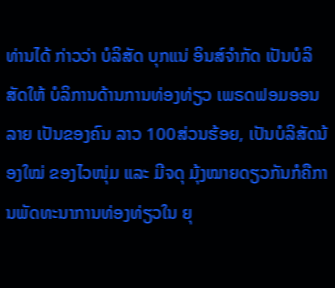ທ່ານໄດ້ ກ່າວວ່າ ບໍລິສັດ ບຸກແນ່ ອິນສ໌ຈໍາກັດ ເປັນບໍລິສັດໃຫ້ ບໍລິການດ້ານການທ່ອງທ່ຽວ ເພຣດຟອມອອນລາຍ ເປັນຂອງຄົນ ລາວ 100ສ່ວນຮ້ອຍ, ເປັນບໍລິສັດນ້ອງໃໝ່ ຂອງໄວໜຸ່ມ ແລະ ມີຈດຸ ມຸ້ງໝາຍດຽວກັນກໍຄືການພັດທະນາການທ່ອງທ່ຽວໃນ ຍຸ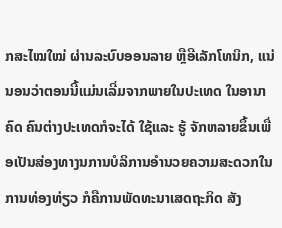ກສະໄໝໃໝ່ ຜ່ານລະບົບອອນລາຍ ຫຼືອີເລັກໂທນິກ, ແນ່ ນອນວ່າຕອນນີ້ແມ່ນເລີ່ມຈາກພາຍໃນປະເທດ ໃນອານາຄົດ ຄົນຕ່າງປະເທດກໍຈະໄດ້ ໃຊ້ແລະ ຮູ້ ຈັກຫລາຍຂຶ້ນເພື່ອເປັນສ່ອງທາງນການບໍລິການອໍານວຍຄວາມສະດວກໃນການທ່ອງທ່ຽວ ກໍຄືການພັດທະນາເສດຖະກິດ ສັງ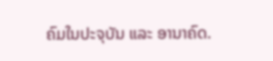ຄົມໃນປະຈຸບັນ ແລະ ອານາຄົດ.